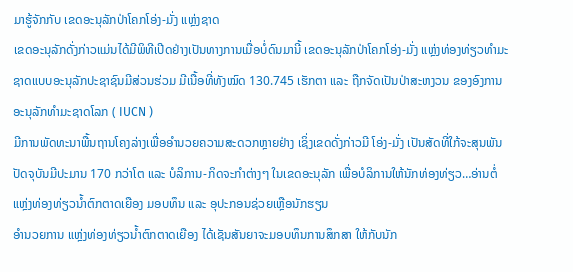ມາຮູ້ຈັກກັບ ເຂດອະນຸລັກປ່າໂຄກໂອ່ງ-ມັ່ງ ແຫຼ່ງຊາດ
ເຂດອະນຸລັກດັ່ງກ່າວແມ່ນໄດ້ມີພິທີເປີດຢ່າງເປັນທາງການເມື່ອບໍ່ດົນມານີ້ ເຂດອະນຸລັກປ່າໂຄກໂອ່ງ-ມັ່ງ ແຫຼ່ງທ່ອງທ່ຽວທຳມະຊາດແບບອະນຸລັກປະຊາຊົນມີສ່ວນຮ່ວມ ມີເນື້ອທີ່ທັງໝົດ 130.745 ເຮັກຕາ ແລະ ຖືກຈັດເປັນປ່າສະຫງວນ ຂອງອົງການອະນຸລັກທຳມະຊາດໂລກ ( IUCN )
ມີການພັດທະນາພື້ນຖານໂຄງລ່າງເພື່ອອຳນວຍຄວາມສະດວກຫຼາຍຢ່າງ ເຊິ່ງເຂດດັ່ງກ່າວມີ ໂອ່ງ-ມັ່ງ ເປັນສັດທີ່ໃກ້ຈະສຸນພັນ ປັດຈຸບັນມີປະມານ 170 ກວ່າໂຕ ແລະ ບໍລິການ-ກິດຈະກຳຕ່າງໆ ໃນເຂດອະນຸລັກ ເພື່ອບໍລິການໃຫ້ນັກທ່ອງທ່ຽວ…ອ່ານຕໍ່
ແຫຼ່ງທ່ອງທ່ຽວນໍ້າຕົກຕາດເຍືອງ ມອບທຶນ ແລະ ອຸປະກອນຊ່ວຍເຫຼືອນັກຮຽນ
ອຳນວຍການ ແຫຼ່ງທ່ອງທ່ຽວນໍ້າຕົກຕາດເຍືອງ ໄດ້ເຊັນສັນຍາຈະມອບທຶນການສຶກສາ ໃຫ້ກັບນັກ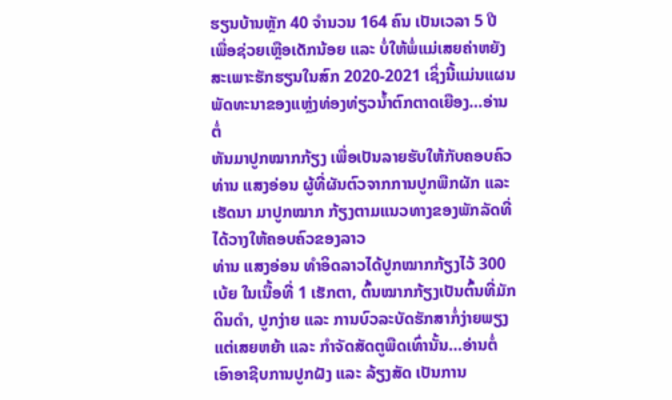ຮຽນບ້ານຫຼັກ 40 ຈຳນວນ 164 ຄົນ ເປັນເວລາ 5 ປີ
ເພື່ອຊ່ວຍເຫຼືອເດັກນ້ອຍ ແລະ ບໍ່ໃຫ້ພໍ່ແມ່ເສຍຄ່າຫຍັງ ສະເພາະຮັກຮຽນໃນສົກ 2020-2021 ເຊິ່ງນີ້ແມ່ນແຜນພັດທະນາຂອງແຫຼ່ງທ່ອງທ່ຽວນໍ້າຕົກຕາດເຍືອງ…ອ່ານຕໍ່
ຫັນມາປູກໝາກກ້ຽງ ເພື່ອເປັນລາຍຮັບໃຫ້ກັບຄອບຄົວ
ທ່ານ ແສງອ່ອນ ຜູ້ທີ່ຜັນຕົວຈາກການປູກພືກຜັກ ແລະ ເຮັດນາ ມາປູກໝາກ ກ້ຽງຕາມແນວທາງຂອງພັກລັດທີ່ໄດ້ວາງໃຫ້ຄອບຄົວຂອງລາວ
ທ່ານ ແສງອ່ອນ ທຳອິດລາວໄດ້ປູກໝາກກ້ຽງໄວ້ 300 ເບ້ຍ ໃນເນື້ອທີ່ 1 ເຮັກຕາ, ຕົ້ນໝາກກ້ຽງເປັນຕົ້ນທີ່ມັກດິນດຳ, ປູກງ່າຍ ແລະ ການບົວລະບັດຮັກສາກໍ່ງ່າຍພຽງແຕ່ເສຍຫຍ້າ ແລະ ກຳຈັດສັດຕູພືດເທົ່ານັ້ນ…ອ່ານຕໍ່
ເອົາອາຊີບການປູກຝັງ ແລະ ລ້ຽງສັດ ເປັນການ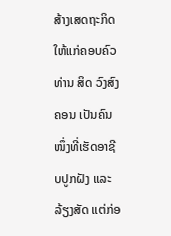ສ້າງເສດຖະກິດໃຫ້ແກ່ຄອບຄົວ
ທ່ານ ສິດ ວົງສົງຄອນ ເປັນຄົນໜຶ່ງທີ່ເຮັດອາຊີບປູກຝັງ ແລະ ລ້ຽງສັດ ແຕ່ກ່ອ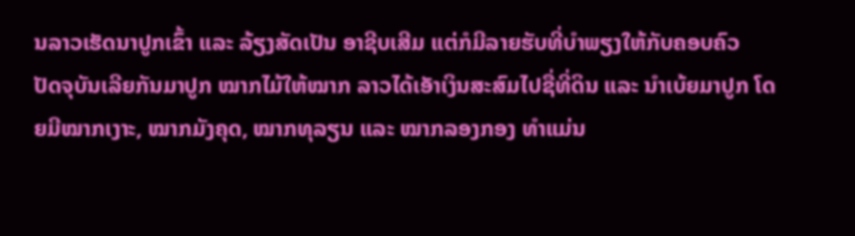ນລາວເຮັດນາປູກເຂົ້າ ແລະ ລ້ຽງສັດເປັນ ອາຊີບເສີມ ແຕ່ກໍມີລາຍຮັບທີ່ບໍາພຽງໃຫ້ກັບຄອບຄົວ
ປັດຈຸບັນເລີຍກັນມາປູກ ໝາກໄມ້ໃຫ້ໝາກ ລາວໄດ້ເອັາເງິນສະສົມໄປຊື່ທີ່ດິນ ແລະ ນຳເບ້ຍມາປູກ ໂດຍມີໝາກເງາະ, ໝາກມັງຄຸດ, ໝາກທຸລຽນ ແລະ ໝາກລອງກອງ ທຳແມ່ນ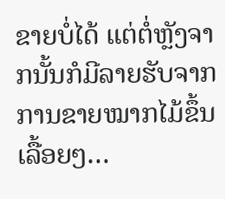ຂາຍບໍ່ໄດ້ ແຕ່ຕໍ່ຫຼັງຈາກນັ້ນກໍມີລາຍຮັບຈາກການຂາຍໝາກໄມ້ຂຶ້ນເລື້ອຍໆ…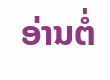ອ່ານຕໍ່